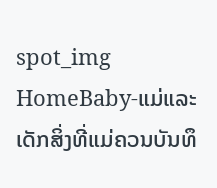spot_img
HomeBaby-ແມ່ແລະເດັກສິ່ງທີ່ແມ່ຄວນບັນທຶ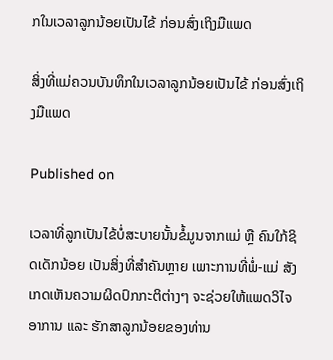ກໃນເວລາລູກນ້ອຍເປັນໄຂ້ ກ່ອນສົ່ງເຖິງມືແພດ

ສິ່ງທີ່ແມ່ຄວນບັນທຶກໃນເວລາລູກນ້ອຍເປັນໄຂ້ ກ່ອນສົ່ງເຖິງມືແພດ

Published on

ເວລາທີ່ລູກເປັນໄຂ້ບໍ່ສະບາຍນັ້ນຂໍ້ມູນຈາກແມ່ ຫຼື ຄົນໃກ້ຊິດເດັກນ້ອຍ ເປັນສິ່ງທີ່ສຳຄັນຫຼາຍ ເພາະການທີ່ພໍ່-ແມ່ ສັງເກດເຫັນຄວາມຜິດປົກກະຕິຕ່າງໆ ຈະຊ່ວຍໃຫ້ແພດວິໄຈອາການ ແລະ ຮັກສາລູກນ້ອຍຂອງທ່ານ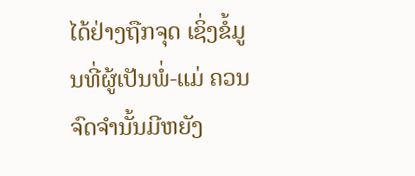ໄດ້ຢ່າງຖືກຈຸດ ເຊິ່ງຂໍ້ມູນທີ່ຜູ້ເປັນພໍ່-ແມ່ ຄວນຈົດຈຳນັ້ນມີຫຍັງ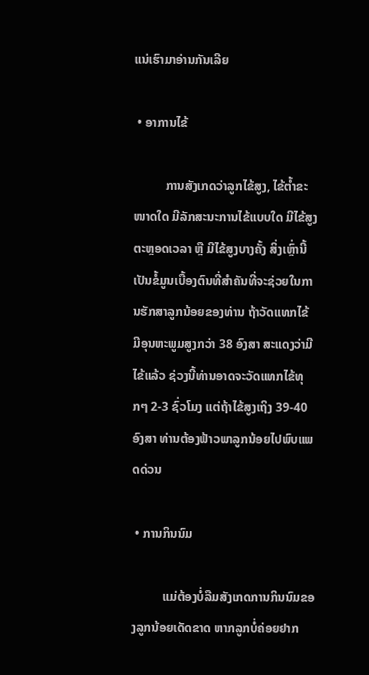ແນ່ເຮົາມາອ່ານກັນເລີຍ

 • ອາການໄຂ້

          ການສັງເກດວ່າລູກໄຂ້ສູງ, ໄຂ້ຕ້ຳຂະໜາດໃດ ມີລັກສະນະການໄຂ້ແບບໃດ ມີໄຂ້ສູງຕະຫຼອດເວລາ ຫຼື ມີໄຂ້ສູງບາງຄັ້ງ ສິ່ງເຫຼົ່ານີ້ເປັນຂໍ້ມູນເບື້ອງຕົນທີ່ສຳຄັນທີ່ຈະຊ່ວຍໃນການຮັກສາລູກນ້ອຍຂອງທ່ານ ຖ້າວັດແທກໄຂ້ ມີອຸນຫະພູມສູງກວ່າ 38 ອົງສາ ສະແດງວ່າມີໄຂ້ແລ້ວ ຊ່ວງນີ້ທ່ານອາດຈະວັດແທກໄຂ້ທຸກໆ 2-3 ຊົ່ວໂມງ ແຕ່ຖ້າໄຂ້ສູງເຖິງ 39-40 ອົງສາ ທ່ານຕ້ອງຟ້າວພາລູກນ້ອຍໄປພົບແພດດ່ວນ

 • ການກິນນົມ

          ແມ່ຕ້ອງບໍ່ລືມສັງເກດການກິນນົມຂອງລູກນ້ອຍເດັດຂາດ ຫາກລູກບໍ່ຄ່ອຍຢາກ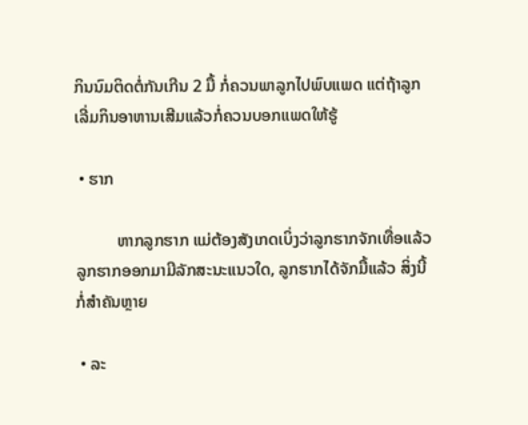ກິນນົມຕິດຕໍ່ກັນເກີນ 2 ມື້ ກໍ່ຄວນພາລູກໄປພົບແພດ ແຕ່ຖ້າລູກເລີ່ມກິນອາຫານເສີມແລ້ວກໍ່ຄວນບອກແພດໃຫ້ຮູ້

 • ຮາກ

          ຫາກລູກຮາກ ແມ່ຕ້ອງສັງເກດເບິ່ງວ່າລູກຮາກຈັກເທື່ອແລ້ວ ລູກຮາກອອກມາມີລັກສະນະແນວໃດ, ລູກຮາກໄດ້ຈັກມື້ແລ້ວ ສິ່ງນີ້ກໍ່ສຳຄັນຫຼາຍ

 • ລະ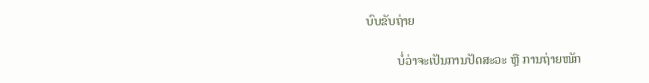ບົບຂັບຖ່າຍ

          ບໍ່ວ່າຈະເປັນການປັດສະວະ ຫຼື ການຖ່າຍໜັກ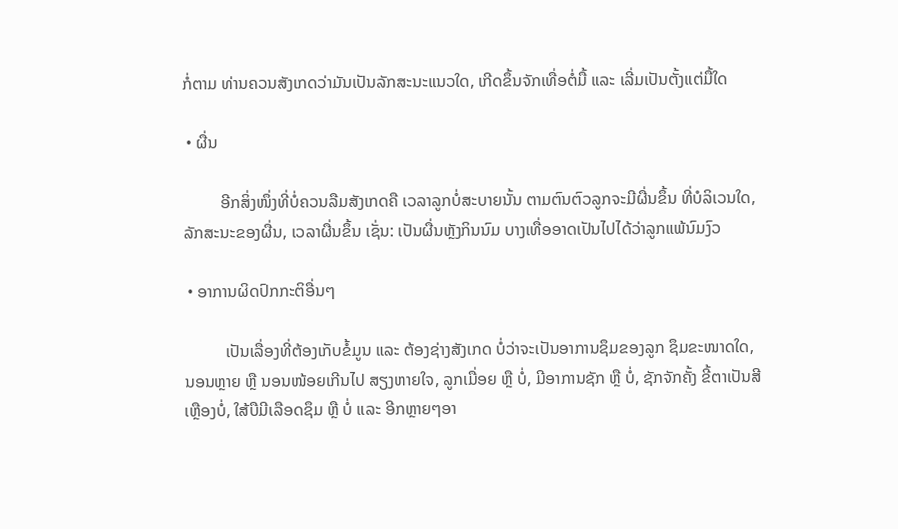ກໍ່ຕາມ ທ່ານຄວນສັງເກດວ່າມັນເປັນລັກສະນະແນວໃດ, ເກີດຂຶ້ນຈັກເທື່ອຕໍ່ມື້ ແລະ ເລີ່ມເປັນຕັ້ງແຕ່ມື້ໃດ

 • ຜື່ນ

         ອີກສິ່ງໜຶ່ງທີ່ບໍ່ຄວນລືມສັງເກດຄື ເວລາລູກບໍ່ສະບາຍນັ້ນ ຕາມຕົນຕົວລູກຈະມີຜື່ນຂຶ້ນ ທີ່ບໍລິເວນໃດ, ລັກສະນະຂອງຜື່ນ, ເວລາຜື່ນຂຶ້ນ ເຊັ່ນ: ເປັນຜື່ນຫຼັງກິນນົມ ບາງເທື່ອອາດເປັນໄປໄດ້ວ່າລູກແພ້ນົມງົວ

 • ອາການຜິດປົກກະຕິອື່ນໆ

          ເປັນເລື່ອງທີ່ຕ້ອງເກັບຂໍ້ມູນ ແລະ ຕ້ອງຊ່າງສັງເກດ ບໍ່ວ່າຈະເປັນອາການຊຶມຂອງລູກ ຊຶມຂະໜາດໃດ, ນອນຫຼາຍ ຫຼື ນອນໜ້ອຍເກີນໄປ ສຽງຫາຍໃຈ, ລູກເມື່ອຍ ຫຼື ບໍ່, ມີອາການຊັກ ຫຼື ບໍ່, ຊັກຈັກຄັ້ງ ຂີ້ຕາເປັນສີເຫຼືອງບໍ່, ໃສ້ບືມີເລືອດຊຶມ ຫຼື ບໍ່ ແລະ ອີກຫຼາຍໆອາ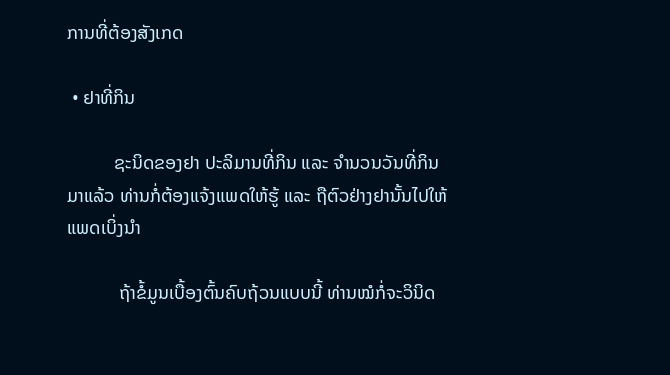ການທີ່ຕ້ອງສັງເກດ

 • ຢາທີ່ກິນ

          ຊະນິດຂອງຢາ ປະລິມານທີ່ກິນ ແລະ ຈຳນວນວັນທີ່ກິນມາແລ້ວ ທ່ານກໍ່ຕ້ອງແຈ້ງແພດໃຫ້ຮູ້ ແລະ ຖືຕົວຢ່າງຢານັ້ນໄປໃຫ້ແພດເບິ່ງນຳ

           ຖ້າຂໍ້ມູນເບື້ອງຕົ້ນຄົບຖ້ວນແບບນີ້ ທ່ານໝໍກໍ່ຈະວິນິດ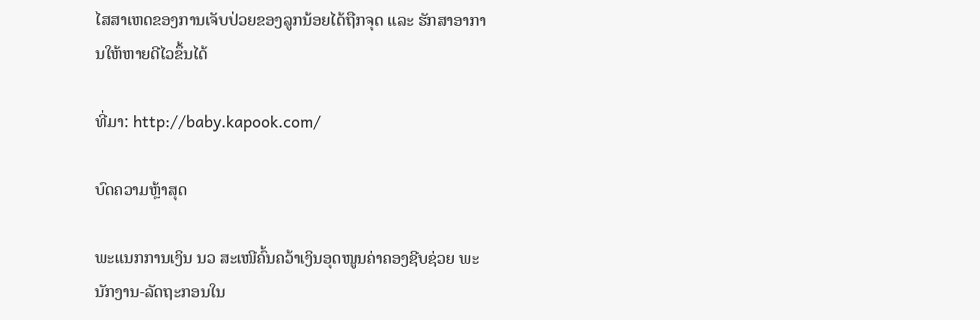ໄສສາເຫດຂອງການເຈັບປ່ວຍຂອງລູກນ້ອຍໄດ້ຖືກຈຸດ ແລະ ຮັກສາອາການໃຫ້ຫາຍດີໄວຂຶ້ນໄດ້

ທີ່ມາ: http://baby.kapook.com/

ບົດຄວາມຫຼ້າສຸດ

ພະແນກການເງິນ ນວ ສະເໜີຄົ້ນຄວ້າເງິນອຸດໜູນຄ່າຄອງຊີບຊ່ວຍ ພະນັກງານ-ລັດຖະກອນໃນ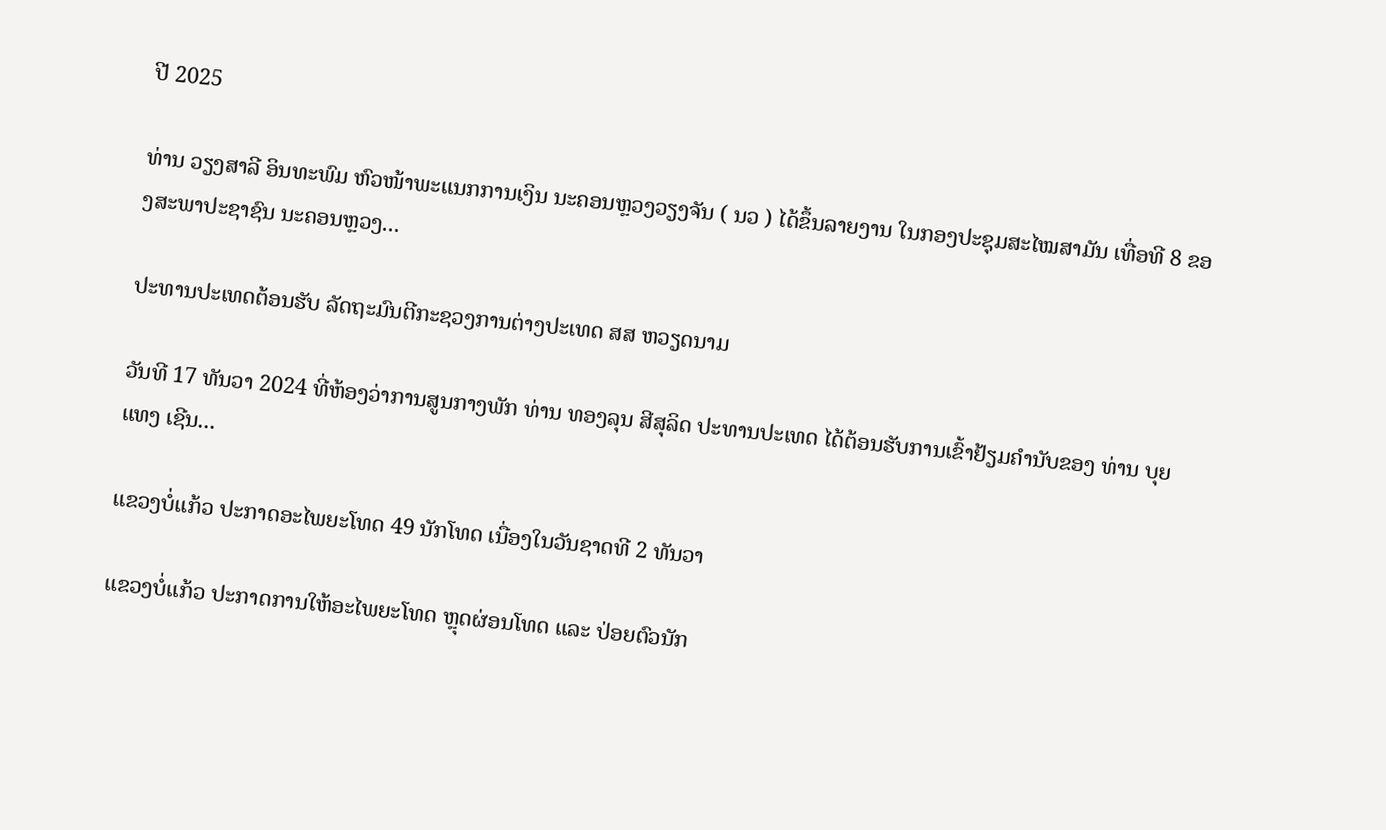ປີ 2025

ທ່ານ ວຽງສາລີ ອິນທະພົມ ຫົວໜ້າພະແນກການເງິນ ນະຄອນຫຼວງວຽງຈັນ ( ນວ ) ໄດ້ຂຶ້ນລາຍງານ ໃນກອງປະຊຸມສະໄໝສາມັນ ເທື່ອທີ 8 ຂອງສະພາປະຊາຊົນ ນະຄອນຫຼວງ...

ປະທານປະເທດຕ້ອນຮັບ ລັດຖະມົນຕີກະຊວງການຕ່າງປະເທດ ສສ ຫວຽດນາມ

ວັນທີ 17 ທັນວາ 2024 ທີ່ຫ້ອງວ່າການສູນກາງພັກ ທ່ານ ທອງລຸນ ສີສຸລິດ ປະທານປະເທດ ໄດ້ຕ້ອນຮັບການເຂົ້າຢ້ຽມຄຳນັບຂອງ ທ່ານ ບຸຍ ແທງ ເຊີນ...

ແຂວງບໍ່ແກ້ວ ປະກາດອະໄພຍະໂທດ 49 ນັກໂທດ ເນື່ອງໃນວັນຊາດທີ 2 ທັນວາ

ແຂວງບໍ່ແກ້ວ ປະກາດການໃຫ້ອະໄພຍະໂທດ ຫຼຸດຜ່ອນໂທດ ແລະ ປ່ອຍຕົວນັກ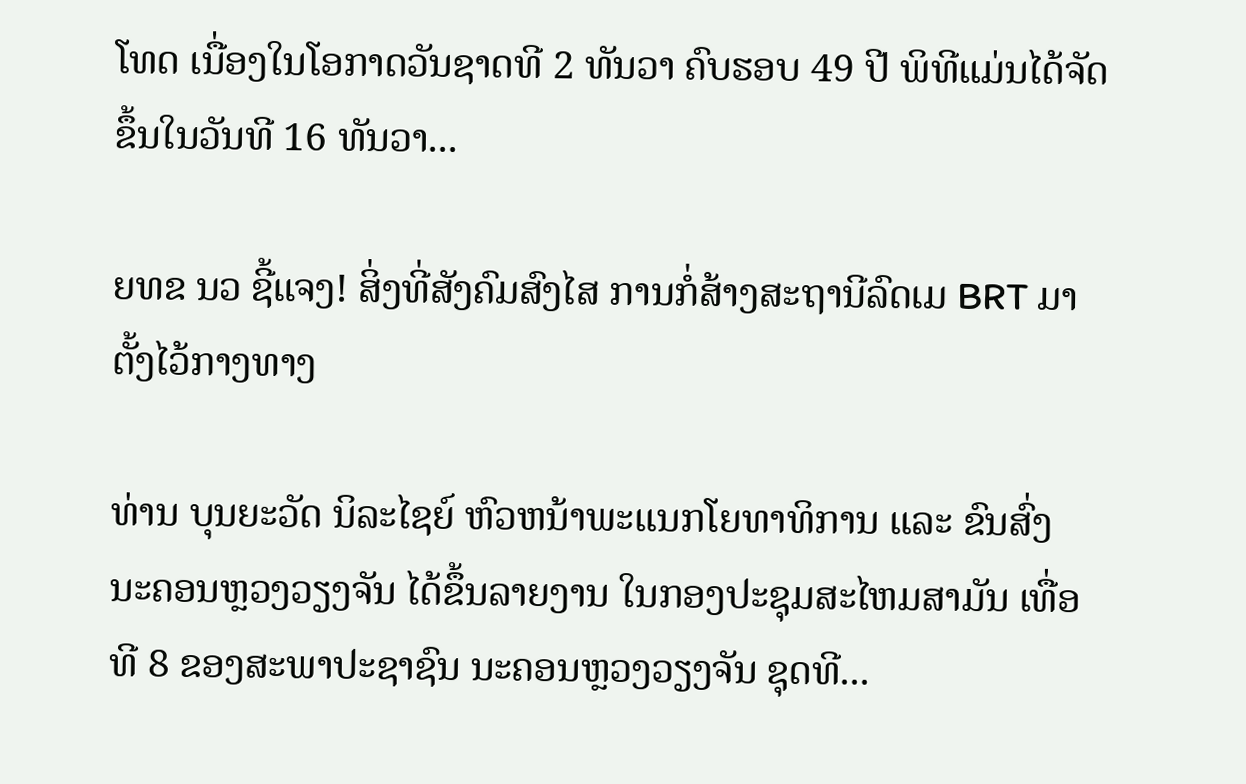ໂທດ ເນື່ອງໃນໂອກາດວັນຊາດທີ 2 ທັນວາ ຄົບຮອບ 49 ປີ ພິທີແມ່ນໄດ້ຈັດຂຶ້ນໃນວັນທີ 16 ທັນວາ...

ຍທຂ ນວ ຊີ້ແຈງ! ສິ່ງທີ່ສັງຄົມສົງໄສ ການກໍ່ສ້າງສະຖານີລົດເມ BRT ມາຕັ້ງໄວ້ກາງທາງ

ທ່ານ ບຸນຍະວັດ ນິລະໄຊຍ໌ ຫົວຫນ້າພະແນກໂຍທາທິການ ແລະ ຂົນສົ່ງ ນະຄອນຫຼວງວຽງຈັນ ໄດ້ຂຶ້ນລາຍງານ ໃນກອງປະຊຸມສະໄຫມສາມັນ ເທື່ອທີ 8 ຂອງສະພາປະຊາຊົນ ນະຄອນຫຼວງວຽງຈັນ ຊຸດທີ...